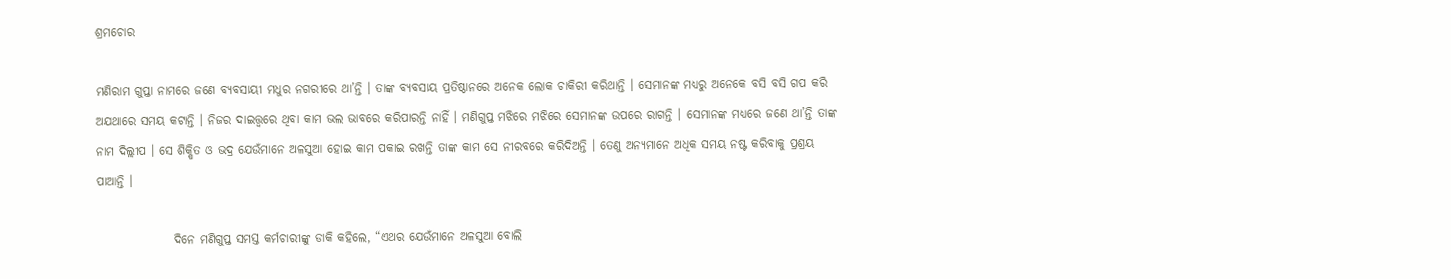ଶ୍ରମଚୋର

ମଣିରାମ ଗୁପ୍ତା ନାମରେ ଜଣେ ବ୍ୟବସାୟୀ ମଧୁର ନଗରୀରେ ଥା’ନ୍ତି । ତାଙ୍କ ବ୍ୟବସାୟ ପ୍ରତିଷ୍ଠାନରେ ଅନେକ ଲୋକ ଚାକିରୀ କରିଥାନ୍ତି । ସେମାନଙ୍କ ମଧ୍ୟରୁ ଅନେକେ ବସି ବସି ଗପ କରି ଅଯଥାରେ ସମୟ କଟାନ୍ତି । ନିଜର ଦାଇତ୍ତ୍ଵରେ ଥିବା କାମ ଭଲ ଭାବରେ କରିପାରନ୍ତି ନାହିଁ । ମଣିଗୁପ୍ତ ମଝିରେ ମଝିରେ ସେମାନଙ୍କ ଉପରେ ରାଗନ୍ତି । ସେମାନଙ୍କ ମଧ୍ୟରେ ଜଣେ ଥା’ନ୍ତି ତାଙ୍କ ନାମ ଦିଲ୍ଲୀପ । ସେ ଶିକ୍ଷିତ ଓ ଭଦ୍ର ଯେଉଁମାନେ ଅଳସୁଆ ହୋଇ କାମ ପକାଇ ରଖନ୍ତି ତାଙ୍କ କାମ ସେ ନୀରବରେ କରିଦିଅନ୍ତି । ତେଣୁ ଅନ୍ୟମାନେ ଅଧିକ ସମୟ ନଷ୍ଟ କରିବାକୁ ପ୍ରଶ୍ରୟ ପାଆନ୍ତି ।

                ଦିନେ ମଣିଗୁପ୍ତ ସମସ୍ତ କର୍ମଚାରୀଙ୍କୁ ଡାକି କହିଲେ, “ଏଥର ଯେଉଁମାନେ ଅଳସୁଆ ବୋଲି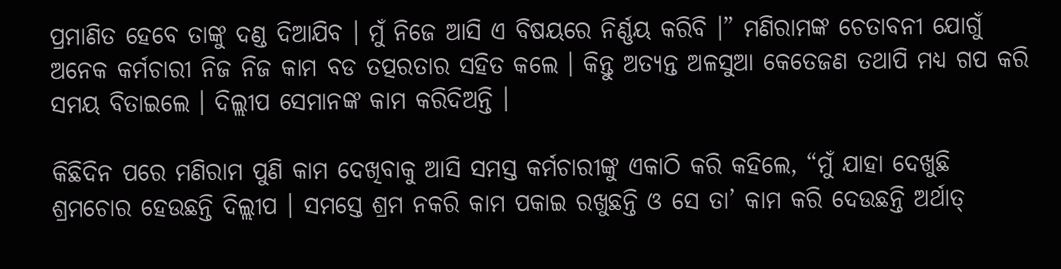ପ୍ରମାଣିତ ହେବେ ତାଙ୍କୁ ଦଣ୍ଡ ଦିଆଯିବ । ମୁଁ ନିଜେ ଆସି ଏ ବିଷୟରେ ନିର୍ଣ୍ଣୟ କରିବି ।” ମଣିରାମଙ୍କ ଚେତାବନୀ ଯୋଗୁଁ ଅନେକ କର୍ମଚାରୀ ନିଜ ନିଜ କାମ ବଡ ତତ୍ପରତାର ସହିତ କଲେ । କିନ୍ତୁ ଅତ୍ୟନ୍ତ ଅଳସୁଆ କେତେଜଣ ତଥାପି ମଧ୍ୟ ଗପ କରି ସମୟ ବିତାଇଲେ । ଦିଲ୍ଲୀପ ସେମାନଙ୍କ କାମ କରିଦିଅନ୍ତି ।

କିଛିଦିନ ପରେ ମଣିରାମ ପୁଣି କାମ ଦେଖିବାକୁ ଆସି ସମସ୍ତ କର୍ମଚାରୀଙ୍କୁ ଏକାଠି କରି କହିଲେ, “ମୁଁ ଯାହା ଦେଖୁଛି ଶ୍ରମଚୋର ହେଉଛନ୍ତି ଦିଲ୍ଲୀପ । ସମସ୍ତେ ଶ୍ରମ ନକରି କାମ ପକାଇ ରଖୁଛନ୍ତି ଓ ସେ ତା’ କାମ କରି ଦେଉଛନ୍ତି ଅର୍ଥାତ୍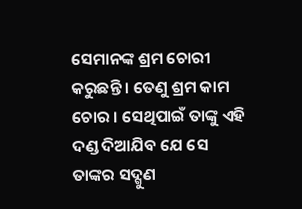ସେମାନଙ୍କ ଶ୍ରମ ଚୋରୀ କରୁଛନ୍ତି । ତେଣୁ ଶ୍ରମ କାମ ଚୋର । ସେଥିପାଇଁ ତାଙ୍କୁ ଏହି ଦଣ୍ଡ ଦିଆଯିବ ଯେ ସେ ତାଙ୍କର ସଦ୍ଗୁଣ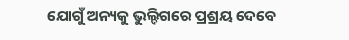ଯୋଗୁଁ ଅନ୍ୟକୁ ଭୁଲ୍ଦିଗରେ ପ୍ରଶ୍ରୟ ଦେବେ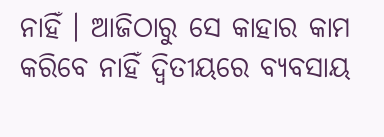ନାହିଁ । ଆଜିଠାରୁ ସେ କାହାର କାମ କରିବେ ନାହିଁ ଦ୍ୱିତୀୟରେ ବ୍ୟବସାୟ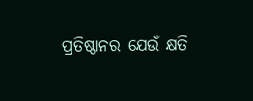ପ୍ରତିଷ୍ଠାନର ଯେଉଁ କ୍ଷତି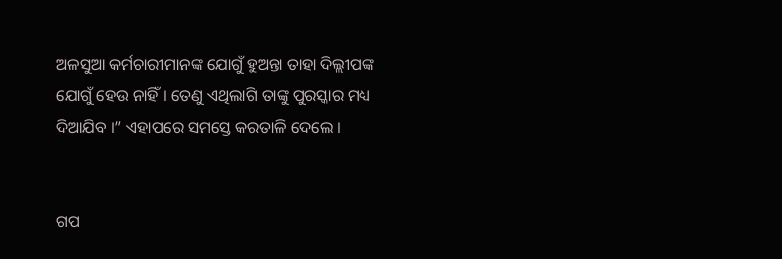ଅଳସୁଆ କର୍ମଚାରୀମାନଙ୍କ ଯୋଗୁଁ ହୁଅନ୍ତା ତାହା ଦିଲ୍ଲୀପଙ୍କ ଯୋଗୁଁ ହେଉ ନାହିଁ । ତେଣୁ ଏଥିଲାଗି ତାଙ୍କୁ ପୁରସ୍କାର ମଧ୍ୟ ଦିଆଯିବ ।” ଏହାପରେ ସମସ୍ତେ କରତାଳି ଦେଲେ ।


ଗପ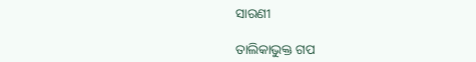ସାରଣୀ

ତାଲିକାଭୁକ୍ତ ଗପ